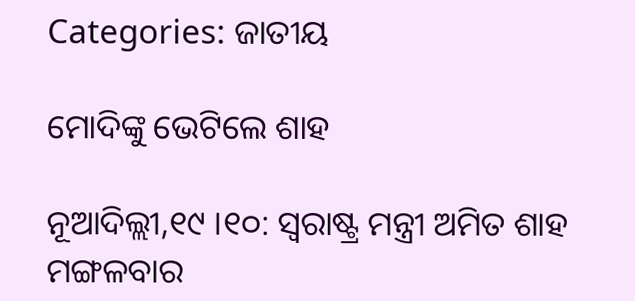Categories: ଜାତୀୟ

ମୋଦିଙ୍କୁ ଭେଟିଲେ ଶାହ

ନୂଆଦିଲ୍ଲୀ,୧୯ ।୧୦: ସ୍ୱରାଷ୍ଟ୍ର ମନ୍ତ୍ରୀ ଅମିତ ଶାହ ମଙ୍ଗଳବାର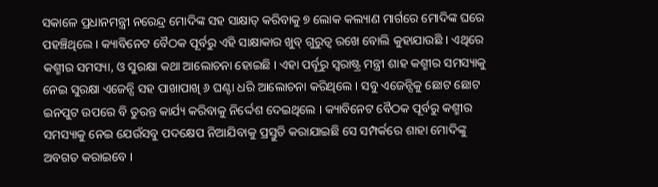ସକାଳେ ପ୍ରଧାନମନ୍ତ୍ରୀ ନରେନ୍ଦ୍ର ମୋଦିଙ୍କ ସହ ସାକ୍ଷାତ୍ କରିବାକୁ ୭ ଲୋକ କଲ୍ୟାଣ ମାର୍ଗରେ ମୋଦିଙ୍କ ଘରେ ପହଞ୍ଚିଥିଲେ । କ୍ୟାବିନେଟ ବୈଠକ ପୂର୍ବରୁ ଏହି ସାକ୍ଷାକାର ଖୁବ୍ ଗୁରୁତ୍ୱ ରଖେ ବୋଲି କୁହାଯାଉଛି । ଏଥିରେ କଶ୍ମୀର ସମସ୍ୟା, ଓ ସୁରକ୍ଷା କଥା ଆଲୋଚନା ହୋଇଛି । ଏହା ପର୍ବୂରୁ ସ୍ୱରାଷ୍ଟ୍ର ମନ୍ତ୍ରୀ ଶାହ କଶ୍ମୀର ସମସ୍ୟାକୁ ନେଇ ସୁରକ୍ଷା ଏଜେନ୍ସି ସହ ପାଖାପାଖି ୬ ଘଣ୍ଟା ଧରି ଆଲୋଚନା କରିଥିଲେ । ସବୁ ଏଜେନ୍ସିକୁ ଛୋଟ ଛୋଟ ଇନପୁଟ ଉପରେ ବି ତୁରନ୍ତ କାର୍ଯ୍ୟ କରିବାକୁ ନିର୍ଦ୍ଦେଶ ଦେଇଥିଲେ । କ୍ୟାବିନେଟ ବୈଠକ ପୂର୍ବରୁ କଶ୍ମୀର ସମସ୍ୟାକୁ ନେଇ ଯେଉଁସବୁ ପଦକ୍ଷେପ ନିଆଯିବାକୁ ପ୍ରସ୍ତୁତି କରାଯାଇଛି ସେ ସମ୍ପର୍କରେ ଶାହା ମୋଦିଙ୍କୁ ଅବଗତ କରାଇବେ ।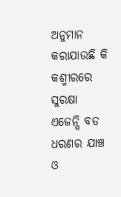ଅନୁମାନ କରାଯାଉଛି କି କଶ୍ମୀରରେ ସୁରକ୍ଷା ଏଜେନ୍ସି ବଡ ଧରଣର ଯାଞ୍ଚ ଓ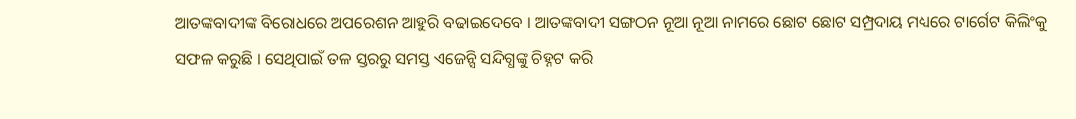ଆତଙ୍କବାଦୀଙ୍କ ବିରୋଧରେ ଅପରେଶନ ଆହୁରି ବଢାଇଦେବେ । ଆତଙ୍କବାଦୀ ସଙ୍ଗଠନ ନୂଆ ନୂଆ ନାମରେ ଛୋଟ ଛୋଟ ସମ୍ପ୍ରଦାୟ ମଧ୍ୟରେ ଟାର୍ଗେଟ କିଲିଂକୁ ସଫଳ କରୁଛି । ସେଥିପାଇଁ ତଳ ସ୍ତରରୁ ସମସ୍ତ ଏଜେନ୍ସି ସନ୍ଦିଗ୍ଧଙ୍କୁ ଚିହ୍ନଟ କରି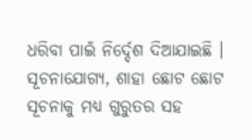ଧରିବା ପାଇଁ ନିର୍ଦ୍ଦେଶ ଦିଆଯାଇଛି । ସୂଚନାଯୋଗ୍ୟ, ଶାହା ଛୋଟ ଛୋଟ ସୂଚନାକୁ ମଧ୍ୟ ଗୁରୁତର ସହ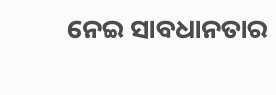ନେଇ ସାବଧାନତାର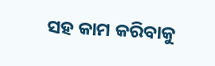ସହ କାମ କରିବାକୁ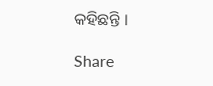କହିଛନ୍ତି ।

Share